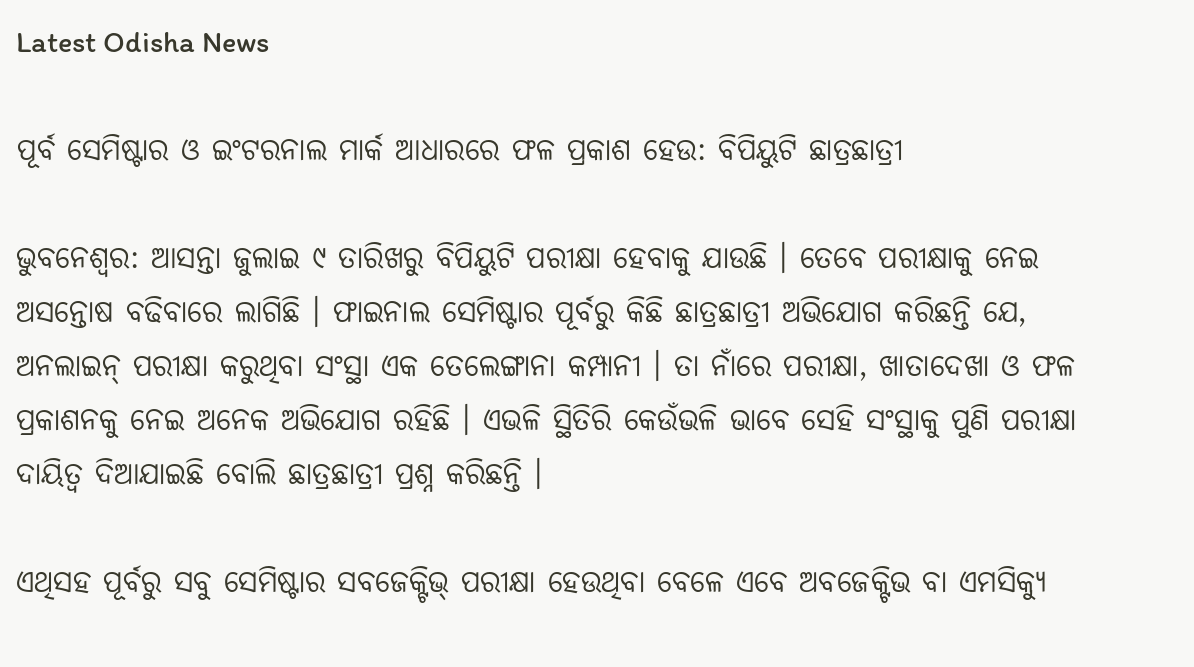Latest Odisha News

ପୂର୍ବ ସେମିଷ୍ଟାର ଓ ଇଂଟରନାଲ ମାର୍କ ଆଧାରରେ ଫଳ ପ୍ରକାଶ ହେଉ: ବିପିୟୁଟି ଛାତ୍ରଛାତ୍ରୀ

ଭୁବନେଶ୍ୱର: ଆସନ୍ତା ଜୁଲାଇ ୯ ତାରିଖରୁ ବିପିୟୁଟି ପରୀକ୍ଷା ହେବାକୁ ଯାଉଛି । ତେବେ ପରୀକ୍ଷାକୁ ନେଇ ଅସନ୍ତୋଷ ବଢିବାରେ ଲାଗିଛି । ଫାଇନାଲ ସେମିଷ୍ଟାର ପୂର୍ବରୁ କିଛି ଛାତ୍ରଛାତ୍ରୀ ଅଭିଯୋଗ କରିଛନ୍ତି ଯେ, ଅନଲାଇନ୍ ପରୀକ୍ଷା କରୁଥିବା ସଂସ୍ଥା ଏକ ତେଲେଙ୍ଗାନା କମ୍ପାନୀ । ତା ନାଁରେ ପରୀକ୍ଷା, ଖାତାଦେଖା ଓ ଫଳ ପ୍ରକାଶନକୁ ନେଇ ଅନେକ ଅଭିଯୋଗ ରହିଛି । ଏଭଳି ସ୍ଥିତିରି କେଉଁଭଳି ଭାବେ ସେହି ସଂସ୍ଥାକୁ ପୁଣି ପରୀକ୍ଷା ଦାୟିତ୍ୱ ଦିଆଯାଇଛି ବୋଲି ଛାତ୍ରଛାତ୍ରୀ ପ୍ରଶ୍ନ କରିଛନ୍ତି ।

ଏଥିସହ ପୂର୍ବରୁ ସବୁ ସେମିଷ୍ଟାର ସବଜେକ୍ଟିଭ୍ ପରୀକ୍ଷା ହେଉଥିବା ବେଳେ ଏବେ ଅବଜେକ୍ଟିଭ ବା ଏମସିକ୍ୟୁ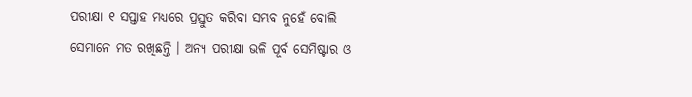ପରୀକ୍ଷା ୧ ସପ୍ତାହ ମଧ୍ୟରେ ପ୍ରସ୍ତୁତ କରିବା ସମ୍ଭବ ନୁହେଁ ବୋଲି ସେମାନେ ମତ ରଖିଛନ୍ତି । ଅନ୍ୟ ପରୀକ୍ଷା ଭଳି ପୂର୍ବ ସେମିଷ୍ଟାର ଓ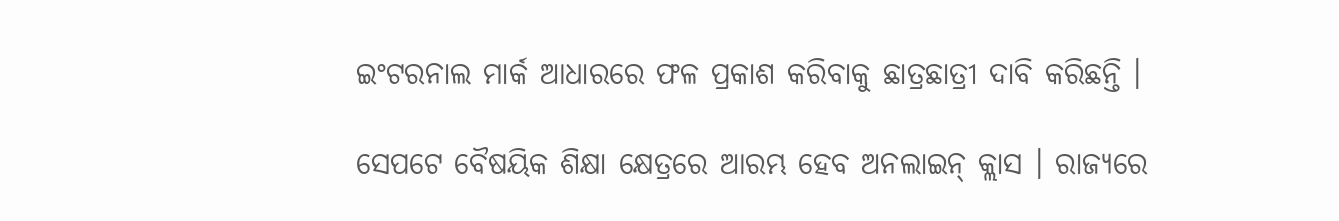ଇଂଟରନାଲ ମାର୍କ ଆଧାରରେ ଫଳ ପ୍ରକାଶ କରିବାକୁ ଛାତ୍ରଛାତ୍ରୀ ଦାବି କରିଛନ୍ତି ।

ସେପଟେ ବୈଷୟିକ ଶିକ୍ଷା କ୍ଷେତ୍ରରେ ଆରମ୍ଭ ହେବ ଅନଲାଇନ୍ କ୍ଲାସ । ରାଜ୍ୟରେ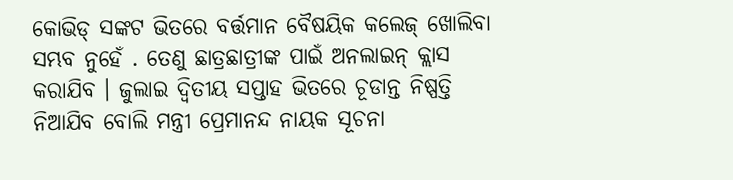କୋଭିଡ୍ ସଙ୍କଟ ଭିତରେ ବର୍ତ୍ତମାନ ବୈଷୟିକ କଲେଜ୍ ଖୋଲିବା ସମ୍ଭବ ନୁହେଁ . ତେଣୁ ଛାତ୍ରଛାତ୍ରୀଙ୍କ ପାଇଁ ଅନଲାଇନ୍ କ୍ଲାସ କରାଯିବ । ଜୁଲାଇ ଦ୍ୱିତୀୟ ସପ୍ତାହ ଭିତରେ ଚୂଡାନ୍ତ ନିଷ୍ପତ୍ତି ନିଆଯିବ ବୋଲି ମନ୍ତ୍ରୀ ପ୍ରେମାନନ୍ଦ ନାୟକ ସୂଚନା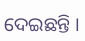ଦେଇଛନ୍ତି ।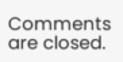Comments are closed.